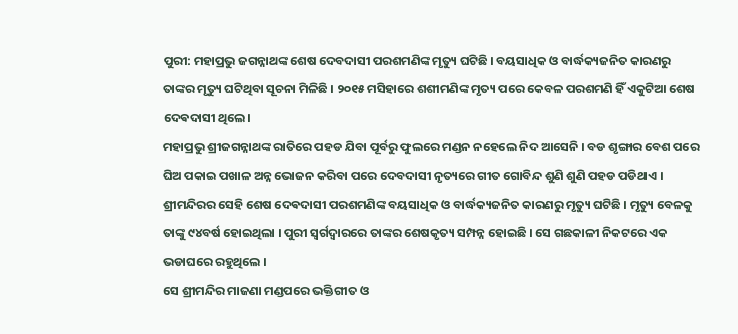ପୁରୀ: ମହାପ୍ରଭୁ ଜଗନ୍ନାଥଙ୍କ ଶେଷ ଦେବଦାସୀ ପରଶମଣିଙ୍କ ମୃତ୍ୟୁ ଘଟିଛି । ବୟସାଧିକ ଓ ବାର୍ଦ୍ଧକ୍ୟଜନିତ କାରଣରୁ ତାଙ୍କର ମୃତ୍ୟୁ ଘଟିଥିବା ସୂଚନା ମିଳିଛି । ୨୦୧୫ ମସିହାରେ ଶଶୀମଣିଙ୍କ ମୃତ୍ୟ ପରେ କେବଳ ପରଶମଣି ହିଁ ଏକୁଟିଆ ଶେଷ ଦେଵଦାସୀ ଥିଲେ।
ମହାପ୍ରଭୁ ଶ୍ରୀଜଗନ୍ନାଥଙ୍କ ରାତିରେ ପହଡ ଯିବା ପୂର୍ବରୁ ଫୁଲରେ ମଣ୍ଡନ ନହେଲେ ନିଦ ଆସେନି । ବଡ ଶୃଙ୍ଗାର ବେଶ ପରେ ଘିଅ ପକାଇ ପଖାଳ ଅନ୍ନ ଭୋଜନ କରିବା ପରେ ଦେବଦାସୀ ନୃତ୍ୟରେ ଗୀତ ଗୋବିନ୍ଦ ଶୁଣି ଶୁଣି ପହଡ ପଡିଥାଏ । ଶ୍ରୀମନ୍ଦିରର ସେହି ଶେଷ ଦେଵଦାସୀ ପରଶମଣିଙ୍କ ବୟସାଧିକ ଓ ବାର୍ଦ୍ଧକ୍ୟଜନିତ କାରଣରୁ ମୃତ୍ୟୁ ଘଟିଛି । ମୃତ୍ୟୁ ବେଳକୁ ତାଙ୍କୁ ୯୪ବର୍ଷ ହୋଇଥିଲା । ପୁରୀ ସ୍ବର୍ଗଦ୍ବାରରେ ତାଙ୍କର ଶେଷକୃତ୍ୟ ସମ୍ପନ୍ନ ହୋଇଛି । ସେ ଗଛକାଳୀ ନିକଟରେ ଏକ ଭଡାଘରେ ରହୁଥିଲେ ।
ସେ ଶ୍ରୀମନ୍ଦିର ମାଜଣା ମଣ୍ଡପରେ ଭକ୍ତିଗୀତ ଓ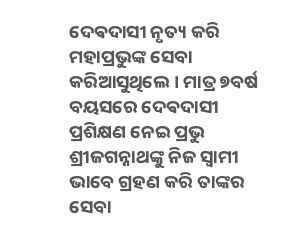ଦେଵଦାସୀ ନୃତ୍ୟ କରି ମହାପ୍ରଭୁଙ୍କ ସେବା କରିଆସୁଥିଲେ । ମାତ୍ର ୭ବର୍ଷ ବୟସରେ ଦେଵଦାସୀ ପ୍ରଶିକ୍ଷଣ ନେଇ ପ୍ରଭୁ ଶ୍ରୀଜଗନ୍ନାଥଙ୍କୁ ନିଜ ସ୍ବାମୀ ଭାବେ ଗ୍ରହଣ କରି ତାଙ୍କର ସେବା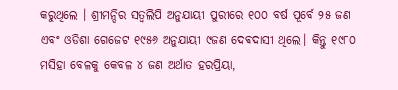କରୁଥିଲେ । ଶ୍ରୀମନ୍ଦିର ସତ୍ଵଲିପି ଅନୁଯାୟୀ ପୁରୀରେ ୧୦୦ ବର୍ଷ ପୂର୍ବେ ୨୫ ଜଣ ଏବଂ ଓଡିଶା ଗେଜେଟ ୧୯୫୬ ଅନୁଯାୟୀ ୯ଜଣ ଦେଵଦାସୀ ଥିଲେ। କିନ୍ତୁ ୧୯୮୦ ମସିହା ବେଳକୁ କେବଳ ୪ ଜଣ ଅର୍ଥାତ ହରପ୍ରିୟା,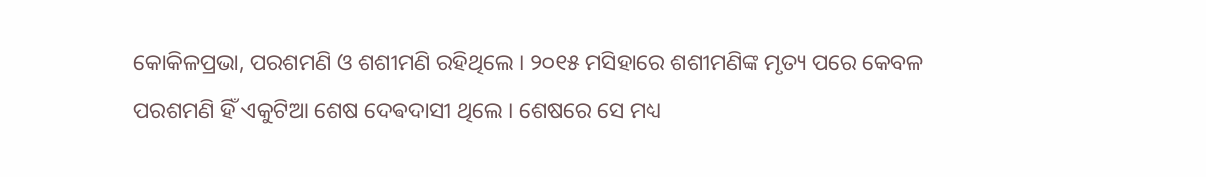କୋକିଳପ୍ରଭା, ପରଶମଣି ଓ ଶଶୀମଣି ରହିଥିଲେ । ୨୦୧୫ ମସିହାରେ ଶଶୀମଣିଙ୍କ ମୃତ୍ୟ ପରେ କେବଳ ପରଶମଣି ହିଁ ଏକୁଟିଆ ଶେଷ ଦେଵଦାସୀ ଥିଲେ । ଶେଷରେ ସେ ମଧ୍ୟ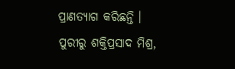ପ୍ରାଣତ୍ୟାଗ କରିଛନ୍ତି ।
ପୁରୀରୁ ଶକ୍ତିପ୍ରସାଦ ମିଶ୍ର,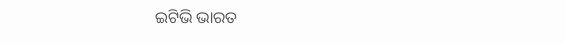ଇଟିଭି ଭାରତ